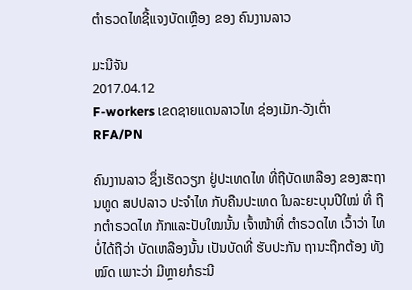ຕໍາຣວດໄທຊີ້ແຈງບັດເຫຼືອງ ຂອງ ຄົນງານລາວ

ມະນີຈັນ
2017.04.12
F-workers ເຂດຊາຍແດນລາວໄທ ຊ່ອງເມັກ-ວັງເຕົ່າ
RFA/PN

ຄົນງານລາວ ຊຶ່ງເຮັດວຽກ ຢູ່ປະເທດໄທ ທີ່ຖືບັດເຫລືອງ ຂອງສະຖານທູດ ສປປລາວ ປະຈຳໄທ ກັບຄືນປະເທດ ໃນລະຍະບຸນປີໃໝ່ ທີ່ ຖືກຕຳຣວດໄທ ກັກແລະປັບໃໝນັ້ນ ເຈົ້າໜ້າທີ່ ຕຳຣວດໄທ ເວົ້າວ່າ ໄທບໍ່ໄດ້ຖືວ່າ ບັດເຫລືອງນັ້ນ ເປັນບັດທີ່ ຮັບປະກັນ ຖານະຖືກຕ້ອງ ທັງໝົດ ເພາະວ່າ ມີຫຼາຍກໍຣະນີ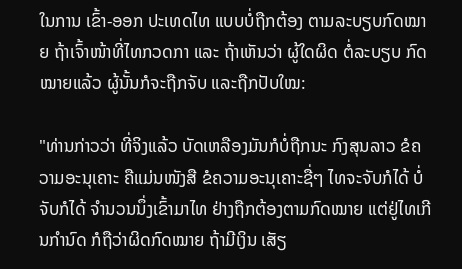ໃນການ ເຂົ້າ-ອອກ ປະເທດໄທ ແບບບໍ່ຖືກຕ້ອງ ຕາມລະບຽບກົດໝາຍ ຖ້າເຈົ້າໜ້າທີ່ໄທກວດກາ ແລະ ຖ້າເຫັນວ່າ ຜູ້ໃດຜິດ ຕໍ່ລະບຽບ ກົດໝາຍແລ້ວ ຜູ້ນັ້ນກໍຈະຖືກຈັບ ແລະຖືກປັບໃໝ:

"ທ່ານກ່າວວ່າ ທີ່ຈິງແລ້ວ ບັດເຫລືອງມັນກໍບໍ່ຖືກນະ ກົງສຸນລາວ ຂໍຄວາມອະນຸເຄາະ ຄືແມ່ນໜັງສື ຂໍຄວາມອະນຸເຄາະຊື່ໆ ໄທຈະຈັບກໍໄດ້ ບໍ່ຈັບກໍໄດ້ ຈຳນວນນຶ່ງເຂົ້າມາໄທ ຢ່າງຖືກຕ້ອງຕາມກົດໝາຍ ແຕ່ຢູ່ໄທເກີນກຳນົດ ກໍຖືວ່າຜິດກົດໝາຍ ຖ້າມີເງິນ ເສັຽ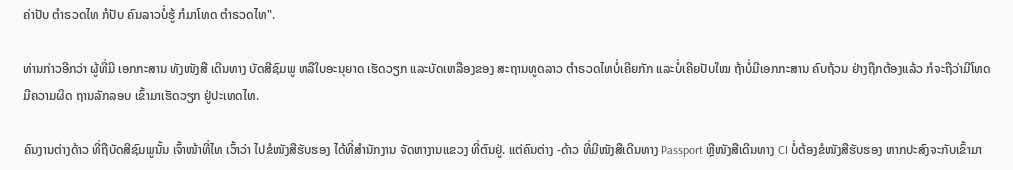ຄ່າປັບ ຕຳຣວດໄທ ກໍປັບ ຄົນລາວບໍ່ຮູ້ ກໍມາໂທດ ຕຳຣວດໄທ".

ທ່ານກ່າວອີກວ່າ ຜູ້ທີ່ມີ ເອກກະສານ ທັງໜັງສື ເດີນທາງ ບັດສີຊົມພູ ຫລືໃບອະນຸຍາດ ເຮັດວຽກ ແລະບັດເຫລືອງຂອງ ສະຖານທູດລາວ ຕຳຣວດໄທບໍ່ເຄີຍກັກ ແລະບໍ່ເຄີຍປັບໃໝ ຖ້າບໍ່ມີເອກກະສານ ຄົບຖ້ວນ ຢ່າງຖືກຕ້ອງແລ້ວ ກໍຈະຖືວ່າມີໂທດ ມີຄວາມຜິດ ຖານລັກລອບ ເຂົ້າມາເຮັດວຽກ ຢູ່ປະເທດໄທ.

ຄົນງານຕ່າງດ້າວ ທີ່ຖືບັດສີຊົມພູນັ້ນ ເຈົ້າໜ້າທີ່ໄທ ເວົ້າວ່າ ໄປຂໍໜັງສືຮັບຮອງ ໄດ້ທີ່ສໍານັກງານ ຈັດຫາງານແຂວງ ທີ່ຕົນຢູ່. ແຕ່ຄົນຕ່າງ -ດ້າວ ທີ່ມີໜັງສືເດີນທາງ Passport ຫຼືໜັງສືເດີນທາງ CI ບໍ່ຕ້ອງຂໍໜັງສືຮັບຮອງ ຫາກປະສົງຈະກັບເຂົ້າມາ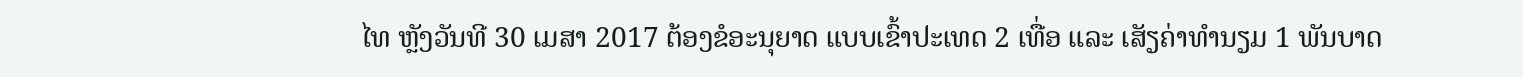ໄທ ຫຼັງວັນທີ 30 ເມສາ 2017 ຕ້ອງຂໍອະນຸຍາດ ແບບເຂົ້າປະເທດ 2 ເທື່ອ ແລະ ເສັຽຄ່າທໍານຽມ 1 ພັນບາດ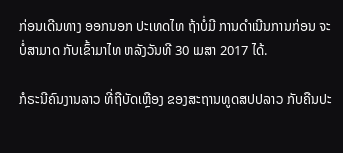ກ່ອນເດີນທາງ ອອກນອກ ປະເທດໄທ ຖ້າບໍ່ມີ ການດໍາເນີນການກ່ອນ ຈະບໍ່ສາມາດ ກັບເຂົ້າມາໄທ ຫລັງວັນທີ 30 ເມສາ 2017 ໄດ້.

ກໍຣະນີຄົນງານລາວ ທີ່ຖືບັດເຫຼືອງ ຂອງສະຖານທູດສປປລາວ ກັບຄືນປະ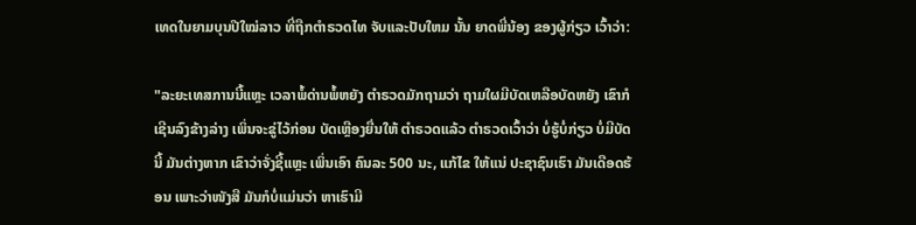ເທດໃນຍາມບຸນປີໃໝ່ລາວ ທີ່ຖືກຕຳຣວດໄທ ຈັບແລະປັບໃຫມ ນັ້ນ ຍາດພີ່ນ້ອງ ຂອງຜູ້ກ່ຽວ ເວົ້າວ່າ:

"ລະຍະເທສການນີ້ແຫຼະ ເວລາພໍ້ດ່ານພໍ້ຫຍັງ ຕຳຣວດມັກຖາມວ່າ ຖາມໃຜມີບັດເຫລືອບັດຫຍັງ ເຂົາກໍເຊີນລົງຂ້າງລ່າງ ເພິ່ນຈະຂູ່ໄວ້ກ່ອນ ບັດເຫຼືອງຍື່ນໃຫ້ ຕຳຣວດແລ້ວ ຕຳຣວດເວົ້າວ່າ ບໍ່ຮູ້ບໍ່ກ່ຽວ ບໍ່ມີບັດນີ້ ມັນຕ່າງຫາກ ເຂົາວ່າຈັ່ງຊີ້ແຫຼະ ເພິ່ນເອົາ ຄົນລະ 500 ນະ, ແກ້ໄຂ ໃຫ້ແນ່ ປະຊາຊົນເຮົາ ມັນເດືອດຮ້ອນ ເພາະວ່າໜັງສື ມັນກໍບໍ່ແມ່ນວ່າ ຫາເຮົາມີ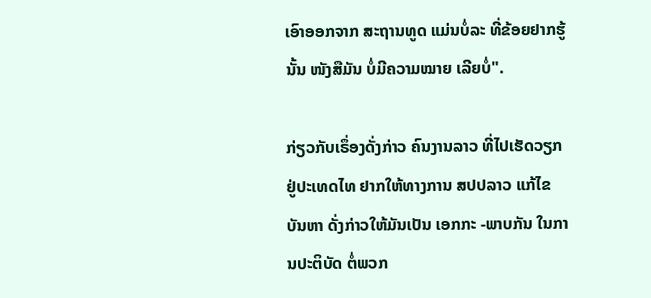ເອົາອອກຈາກ ສະຖານທູດ ແມ່ນບໍ່ລະ ທີ່ຂ້ອຍຢາກຮູ້ນັ້ນ ໜັງສືມັນ ບໍ່ມີຄວາມໝາຍ ເລີຍບໍ່".

ກ່ຽວກັບເຣຶ່ອງດັ່ງກ່າວ ຄົນງານລາວ ທີ່ໄປເຮັດວຽກຢູ່ປະເທດໄທ ຢາກໃຫ້ທາງການ ສປປລາວ ແກ້ໄຂບັນຫາ ດັ່ງກ່າວໃຫ້ມັນເປັນ ເອກກະ -ພາບກັນ ໃນການປະຕິບັດ ຕໍ່ພວກ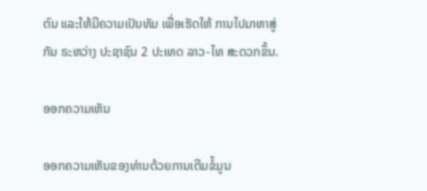ຕົນ ແລະໃຫ້ມີຄວາມເປັນທັມ ເພື່ອເຮັດໃຫ້ ການໄປມາຫາສູ່ກັນ ຣະຫວ່າງ ປະຊາຊົນ 2 ປະເທດ ລາວ-ໄທ ສະດວກຂຶ້ນ.

ອອກຄວາມເຫັນ

ອອກຄວາມເຫັນຂອງທ່ານດ້ວຍການເຕີມຂໍ້ມູນ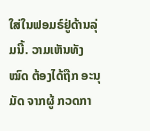ໃສ່ໃນຟອມຣ໌ຢູ່ດ້ານລຸ່ມນີ້. ວາມເຫັນທັງໝົດ ຕ້ອງໄດ້ຖືກ ອະນຸມັດ ຈາກຜູ້ ກວດກາ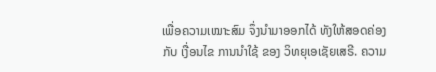ເພື່ອຄວາມເໝາະສົມ ຈຶ່ງນໍາມາອອກໄດ້ ທັງໃຫ້ສອດຄ່ອງ ກັບ ເງື່ອນໄຂ ການນຳໃຊ້ ຂອງ ວິທຍຸເອເຊັຍເສຣີ. ຄວາມ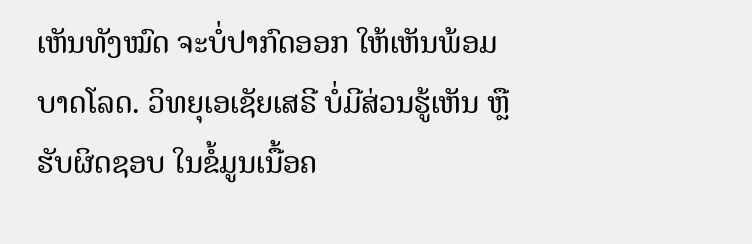ເຫັນທັງໝົດ ຈະບໍ່ປາກົດອອກ ໃຫ້ເຫັນພ້ອມບາດໂລດ. ວິທຍຸເອເຊັຍເສຣີ ບໍ່ມີສ່ວນຮູ້ເຫັນ ຫຼືຮັບຜິດຊອບ ໃນຂໍ້ມູນເນື້ອຄ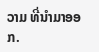ວາມ ທີ່ນໍາມາອອກ.